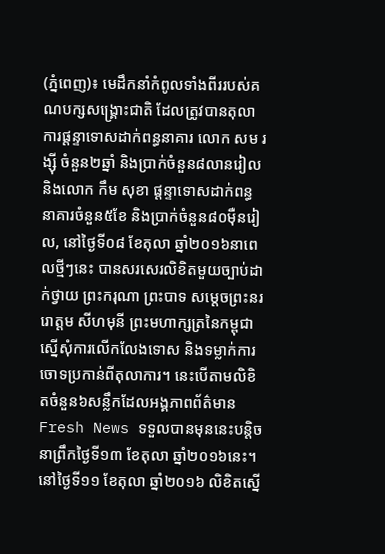(ភ្នំពេញ)៖ មេដឹកនាំកំពូលទាំងពីររបស់គណបក្សសង្គ្រោះជាតិ ដែលត្រូវបានតុលាការផ្តន្ទាទោសដាក់ពន្ធនាគារ លោក សម រង្ស៊ី ចំនួន២ឆ្នាំ និងប្រាក់ចំនួន៨លានរៀល និងលោក កឹម សុខា ផ្តន្ទាទោសដាក់ពន្ធនាគារចំនួន៥ខែ និងប្រាក់ចំនួន៨០ម៉ឺនរៀល, នៅថ្ងៃទី០៨ ខែតុលា ឆ្នាំ២០១៦នាពេលថ្មីៗនេះ បានសរសេរលិខិតមួយច្បាប់ដាក់ថ្វាយ ព្រះករុណា ព្រះបាទ សម្តេចព្រះនររោត្តម សីហមុនី ព្រះមហាក្សត្រនៃកម្ពុជា ស្នើសុំការលើកលែងទោស និងទម្លាក់ការចោទប្រកាន់ពីតុលាការ។ នេះបើតាមលិខិតចំនួន៦សន្លឹកដែលអង្គភាពព័ត៌មាន Fresh News ទទួលបានមុននេះបន្តិចនាព្រឹកថ្ងៃទី១៣ ខែតុលា ឆ្នាំ២០១៦នេះ។
នៅថ្ងៃទី១១ ខែតុលា ឆ្នាំ២០១៦ លិខិតស្នើ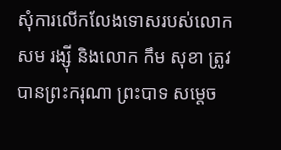សុំការលើកលែងទោសរបស់លោក សម រង្ស៊ី និងលោក កឹម សុខា ត្រូវបានព្រះករុណា ព្រះបាទ សម្តេច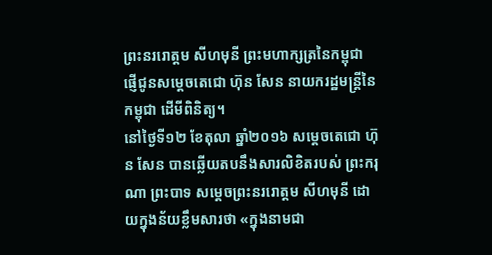ព្រះនររោត្តម សីហមុនី ព្រះមហាក្សត្រនៃកម្ពុជា ផ្ញើជូនសម្តេចតេជោ ហ៊ុន សែន នាយករដ្ឋមន្រ្តីនៃកម្ពុជា ដើមីពិនិត្យ។
នៅថ្ងៃទី១២ ខែតុលា ឆ្នាំ២០១៦ សម្តេចតេជោ ហ៊ុន សែន បានឆ្លើយតបនឹងសារលិខិតរបស់ ព្រះករុណា ព្រះបាទ សម្តេចព្រះនររោត្តម សីហមុនី ដោយក្នុងន័យខ្លឹមសារថា «ក្នុងនាមជា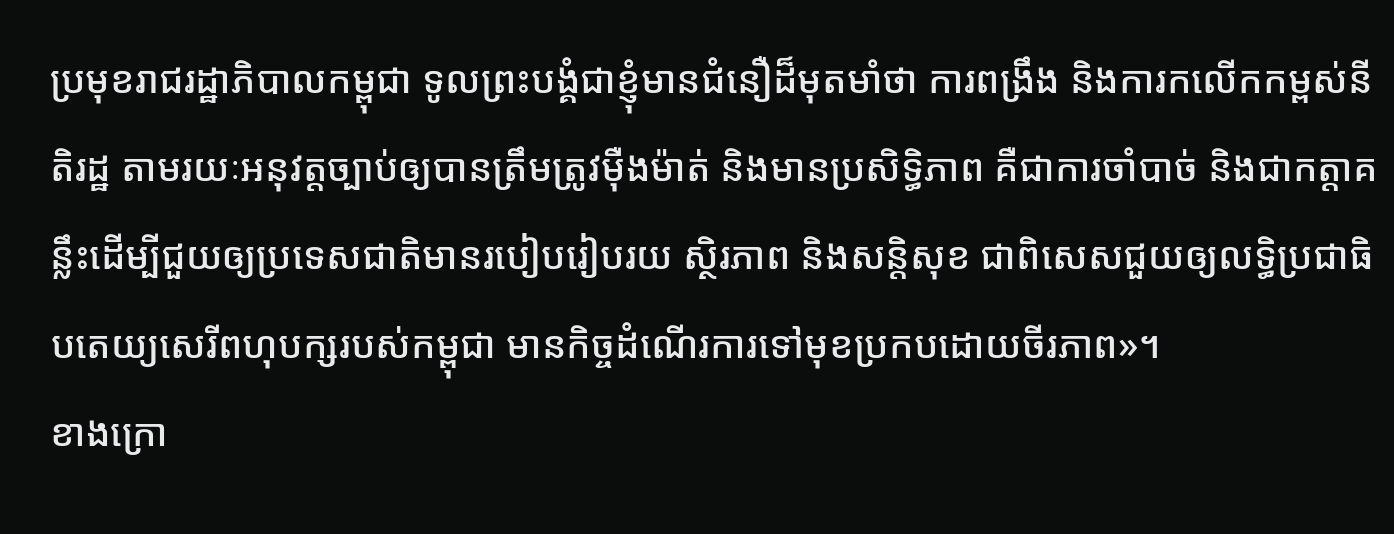ប្រមុខរាជរដ្ឋាភិបាលកម្ពុជា ទូលព្រះបង្គំជាខ្ញុំមានជំនឿដ៏មុតមាំថា ការពង្រឹង និងការកលើកកម្ពស់នីតិរដ្ឋ តាមរយៈអនុវត្តច្បាប់ឲ្យបានត្រឹមត្រូវម៉ឺងម៉ាត់ និងមានប្រសិទ្ធិភាព គឺជាការចាំបាច់ និងជាកត្តាគន្លឹះដើម្បីជួយឲ្យប្រទេសជាតិមានរបៀបរៀបរយ ស្ថិរភាព និងសន្តិសុខ ជាពិសេសជួយឲ្យលទ្ធិប្រជាធិបតេយ្យសេរីពហុបក្សរបស់កម្ពុជា មានកិច្ចដំណើរការទៅមុខប្រកបដោយចីរភាព»។
ខាងក្រោ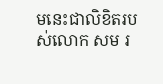មនេះជាលិខិតរបស់លោក សម រ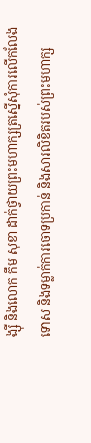ង្ស៊ី និងលោក កឹម សុខា ដាក់ថ្វាយព្រះមហាក្សត្រស្នើសុំការលើកលែងទោស និងទម្លាក់ការចោទប្រកាន់ និងសារលិខិតរបស់ព្រះមហាក្ស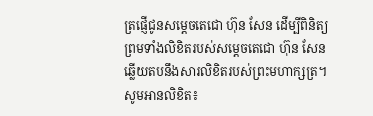ត្រផ្ញើជូនសម្តេចតេជោ ហ៊ុន សែន ដើម្បីពិនិត្យ ព្រមទាំងលិខិតរបស់សម្តេចតេជោ ហ៊ុន សែន ឆ្លើយតបនឹងសារលិខិតរបស់ព្រះមហាក្សត្រ។ សូមអានលិខិត៖